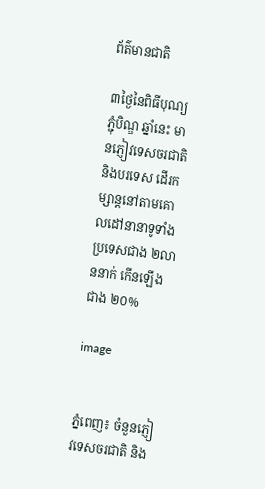ព័ត៌មានជាតិ

៣ថ្ងៃនៃពិធីបុណ្យភ្ជុំបិណ្ឌ ឆ្នាំនេះ មានភ្ញៀវទេសចរជាតិ និងបរទេស ដើរកម្សាន្តនៅតាមគោលដៅនានាទូទាំងប្រទេសជាង ២លាននាក់ កើនឡើងជាង ២០%

image


ភ្នំពេញ៖ ចំនួនភ្ញៀវទេសចរជាតិ និង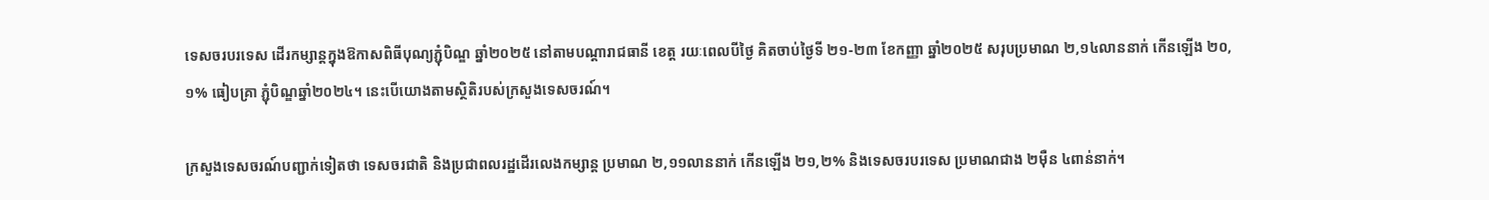ទេសចរបរទេស ដើរកម្សាន្តក្នុងឱកាសពិធីបុណ្យភ្ជុំបិណ្ឌ ឆ្នាំ២០២៥ នៅតាមបណ្តារាជធានី ខេត្ត រយៈពេលបីថ្ងៃ គិតចាប់ថ្ងៃទី ២១-២៣ ខែកញ្ញា ឆ្នាំ២០២៥ សរុបប្រមាណ ២,១៤លាននាក់ កើនឡើង ២០,១% ធៀបគ្រា ភ្ជុំបិណ្ឌឆ្នាំ២០២៤។ នេះបើយោងតាមស្ថិតិរបស់ក្រសួងទេសចរណ៍។

ក្រសួងទេសចរណ៍បញ្ជាក់ទៀតថា ទេសចរជាតិ និងប្រជាពលរដ្ឋដើរលេងកម្សាន្ត ប្រមាណ ២,១១លាននាក់ កើនឡើង ២១,២% និងទេសចរបរទេស ប្រមាណជាង ២ម៉ឺន ៤ពាន់នាក់។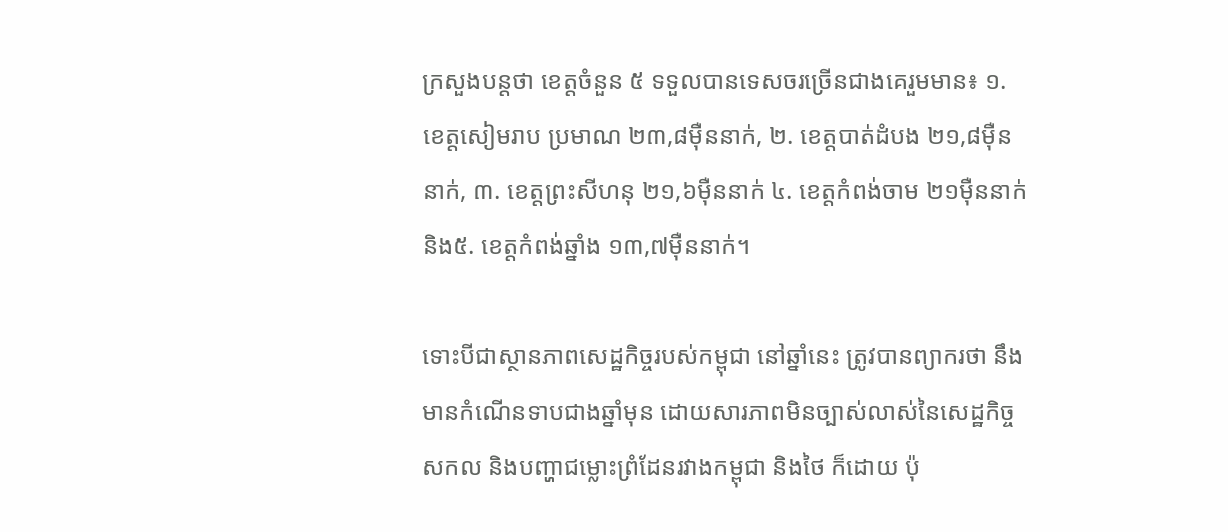ក្រសួងបន្តថា ខេត្តចំនួន ៥ ទទួលបានទេសចរច្រើនជាងគេរួមមាន៖ ១. ខេត្តសៀមរាប ប្រមាណ ២៣,៨ម៉ឺននាក់, ២. ខេត្តបាត់ដំបង ២១,៨ម៉ឺននាក់, ៣. ខេត្តព្រះសីហនុ ២១,៦ម៉ឺននាក់ ៤. ខេត្តកំពង់ចាម ២១ម៉ឺននាក់ និង៥. ខេត្តកំពង់ឆ្នាំង ១៣,៧ម៉ឺននាក់។

ទោះបីជាស្ថានភាពសេដ្ឋកិច្ចរបស់កម្ពុជា នៅឆ្នាំនេះ ត្រូវបានព្យាករថា នឹងមានកំណើនទាបជាងឆ្នាំមុន ដោយសារភាពមិនច្បាស់លាស់នៃសេដ្ឋកិច្ចសកល និងបញ្ហាជម្លោះព្រំដែនរវាងកម្ពុជា និងថៃ ក៏ដោយ ប៉ុ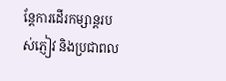ន្តែការដើរកម្សាន្តរបស់ភ្ញៀវ និងប្រជាពល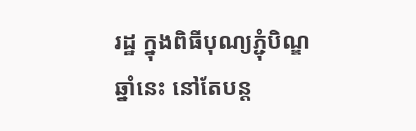រដ្ឋ ក្នុងពិធីបុណ្យភ្ជុំបិណ្ឌឆ្នាំនេះ នៅតែបន្ត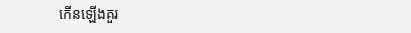កើនឡើងគួរ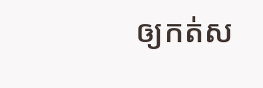ឲ្យកត់ស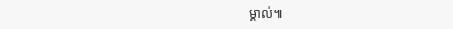ម្គាល់៕